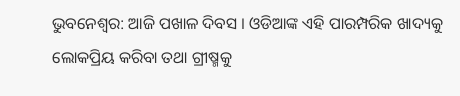ଭୁବନେଶ୍ବର: ଆଜି ପଖାଳ ଦିବସ । ଓଡିଆଙ୍କ ଏହି ପାରମ୍ପରିକ ଖାଦ୍ୟକୁ ଲୋକପ୍ରିୟ କରିବା ତଥା ଗ୍ରୀଷ୍ମକୁ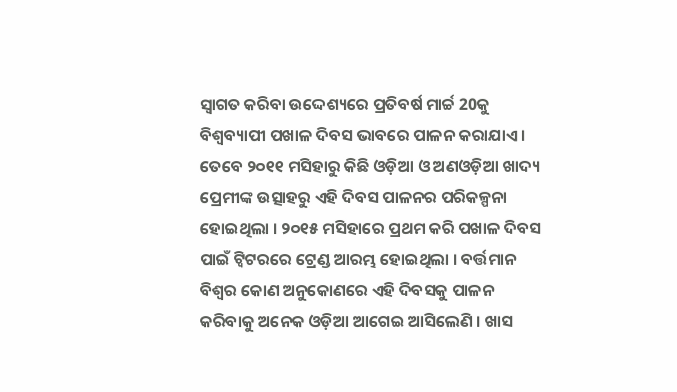ସ୍ବାଗତ କରିବା ଉଦ୍ଦେଶ୍ୟରେ ପ୍ରତିବର୍ଷ ମାର୍ଚ୍ଚ 20କୁ ବିଶ୍ବବ୍ୟାପୀ ପଖାଳ ଦିବସ ଭାବରେ ପାଳନ କରାଯାଏ ।
ତେବେ ୨୦୧୧ ମସିହାରୁ କିଛି ଓଡ଼ିଆ ଓ ଅଣଓଡ଼ିଆ ଖାଦ୍ୟ ପ୍ରେମୀଙ୍କ ଉତ୍ସାହରୁ ଏହି ଦିବସ ପାଳନର ପରିକଳ୍ପନା ହୋଇଥିଲା । ୨୦୧୫ ମସିହାରେ ପ୍ରଥମ କରି ପଖାଳ ଦିବସ ପାଇଁ ଟ୍ବିଟରରେ ଟ୍ରେଣ୍ଡ ଆରମ୍ଭ ହୋଇଥିଲା । ବର୍ତ୍ତମାନ ବିଶ୍ବର କୋଣ ଅନୁକୋଣରେ ଏହି ଦିବସକୁ ପାଳନ କରିବାକୁ ଅନେକ ଓଡ଼ିଆ ଆଗେଇ ଆସିଲେଣି । ଖାସ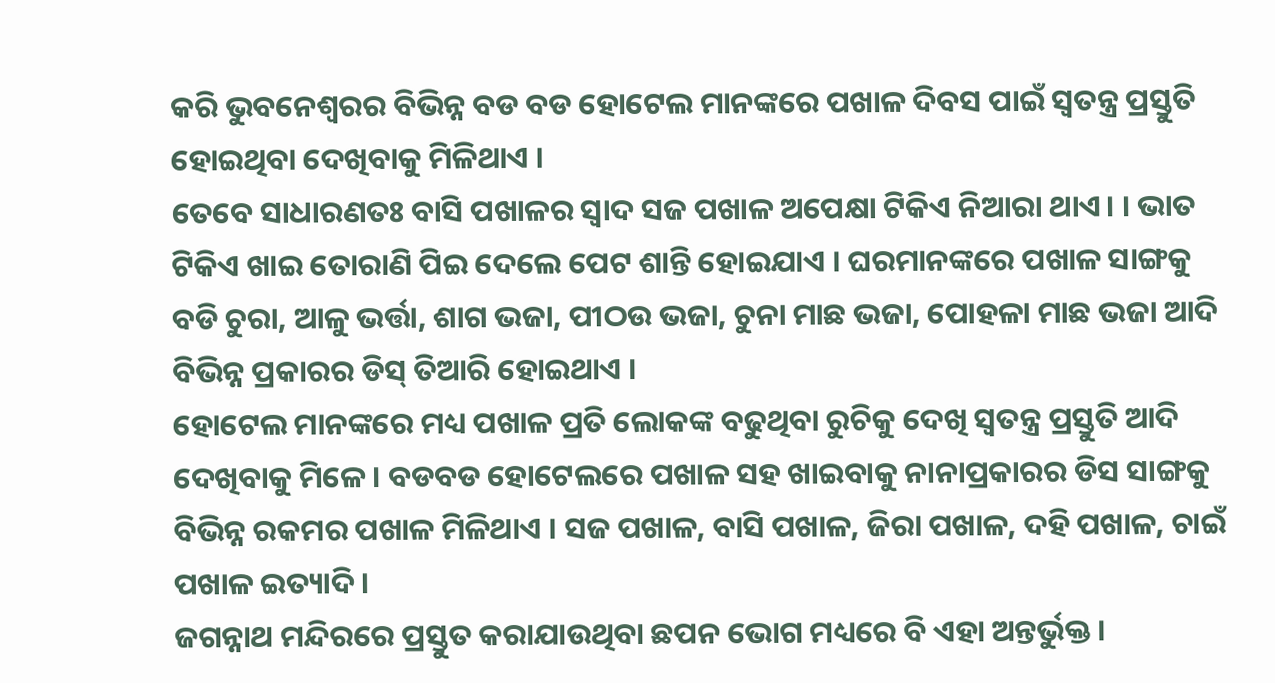କରି ଭୁବନେଶ୍ବରର ବିଭିନ୍ନ ବଡ ବଡ ହୋଟେଲ ମାନଙ୍କରେ ପଖାଳ ଦିବସ ପାଇଁ ସ୍ବତନ୍ତ୍ର ପ୍ରସ୍ତୁତି ହୋଇଥିବା ଦେଖିବାକୁ ମିଳିଥାଏ ।
ତେବେ ସାଧାରଣତଃ ବାସି ପଖାଳର ସ୍ବାଦ ସଜ ପଖାଳ ଅପେକ୍ଷା ଟିକିଏ ନିଆରା ଥାଏ। । ଭାତ ଟିକିଏ ଖାଇ ତୋରାଣି ପିଇ ଦେଲେ ପେଟ ଶାନ୍ତି ହୋଇଯାଏ । ଘରମାନଙ୍କରେ ପଖାଳ ସାଙ୍ଗକୁ ବଡି ଚୁରା, ଆଳୁ ଭର୍ତ୍ତା, ଶାଗ ଭଜା, ପୀଠଉ ଭଜା, ଚୁନା ମାଛ ଭଜା, ପୋହଳା ମାଛ ଭଜା ଆଦି ବିଭିନ୍ନ ପ୍ରକାରର ଡିସ୍ ତିଆରି ହୋଇଥାଏ ।
ହୋଟେଲ ମାନଙ୍କରେ ମଧ୍ୟ ପଖାଳ ପ୍ରତି ଲୋକଙ୍କ ବଢୁଥିବା ରୁଚିକୁ ଦେଖି ସ୍ବତନ୍ତ୍ର ପ୍ରସ୍ତୁତି ଆଦି ଦେଖିବାକୁ ମିଳେ । ବଡବଡ ହୋଟେଲରେ ପଖାଳ ସହ ଖାଇବାକୁ ନାନାପ୍ରକାରର ଡିସ ସାଙ୍ଗକୁ ବିଭିନ୍ନ ରକମର ପଖାଳ ମିଳିଥାଏ । ସଜ ପଖାଳ, ବାସି ପଖାଳ, ଜିରା ପଖାଳ, ଦହି ପଖାଳ, ଚାଇଁ ପଖାଳ ଇତ୍ୟାଦି ।
ଜଗନ୍ନାଥ ମନ୍ଦିରରେ ପ୍ରସ୍ତୁତ କରାଯାଉଥିବା ଛପନ ଭୋଗ ମଧ୍ୟରେ ବି ଏହା ଅନ୍ତର୍ଭୁକ୍ତ ।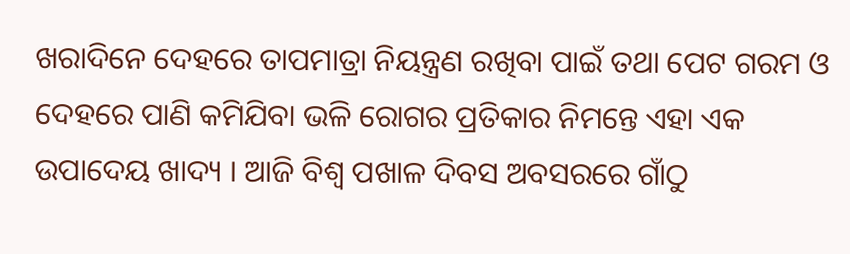ଖରାଦିନେ ଦେହରେ ତାପମାତ୍ରା ନିୟନ୍ତ୍ରଣ ରଖିବା ପାଇଁ ତଥା ପେଟ ଗରମ ଓ ଦେହରେ ପାଣି କମିଯିବା ଭଳି ରୋଗର ପ୍ରତିକାର ନିମନ୍ତେ ଏହା ଏକ ଉପାଦେୟ ଖାଦ୍ୟ । ଆଜି ବିଶ୍ବ ପଖାଳ ଦିବସ ଅବସରରେ ଗାଁଠୁ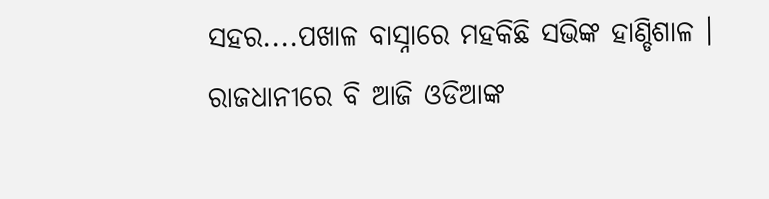ସହର....ପଖାଳ ବାସ୍ନାରେ ମହକିଛି ସଭିଙ୍କ ହାଣ୍ଡିଶାଳ । ରାଜଧାନୀରେ ବି ଆଜି ଓଡିଆଙ୍କ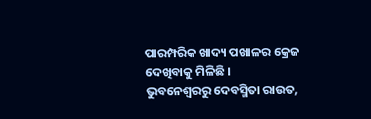ପାରମ୍ପରିକ ଖାଦ୍ୟ ପଖାଳର କ୍ରେଜ ଦେଖିବାକୁ ମିଳିଛି ।
ଭୁବନେଶ୍ବରରୁ ଦେବସ୍ମିତା ରାଉତ,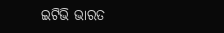ଇଟିଭି ଭାରତ